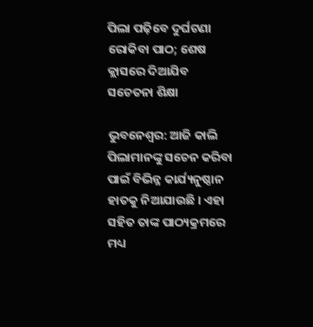ପିଲା ପଢ଼ିବେ ଦୁର୍ଘଟଣା ରୋକିବା ପାଠ; ଶେଷ କ୍ଲାସରେ ଦିଆଯିବ ସଚେତନା ଶିକ୍ଷା

ଭୁବନେଶ୍ୱର: ଆଜି କାଲି ପିଲାମାନଙ୍କୁ ସଚେନ କରିବା ପାଇଁ ବିଭିନ୍ନ କାର୍ଯ୍ୟନୁଷ୍ଠାନ ହାତକୁ ନିଆଯାଉଛି । ଏହା ସହିତ ତାଙ୍କ ପାଠ୍ୟକ୍ରମରେ ମଧ୍ୟ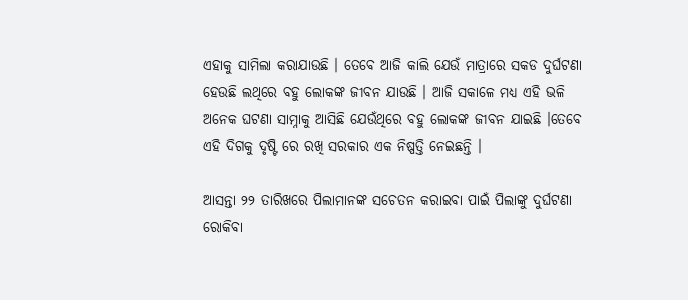ଏହାକୁ ସାମିଲା କରାଯାଉଛି । ତେବେ ଆଜି କାଲି ଯେଉଁ ମାତ୍ରାରେ ସକଡ ଦୁର୍ଘଟଣା ହେଉଛି ଲଥିରେ ବହୁ ଲୋକଙ୍କ ଜୀବନ ଯାଉଛି । ଆଜି ସକାଳେ ମଧ୍ୟ ଏହି ଭଳି ଅନେକ ଘଟଣା ସାମ୍ନାକୁ ଆସିଛି ଯେଉଁଥିରେ ବହୁ ଲୋକଙ୍କ ଜୀବନ ଯାଇଛି ।ତେବେ ଏହି ଦିଗକୁ ଦୃଷ୍ଟି ରେ ରଖି ସରକାର ଏକ ନିଷ୍ପତ୍ତି ନେଇଛନ୍ତି ।

ଆସନ୍ତା ୨୨ ତାରିଖରେ ପିଲାମାନଙ୍କ ସଚେତନ କରାଇବା ପାଇଁ ପିଲାଙ୍କୁ ଦୁର୍ଘଟଣା ରୋକିବା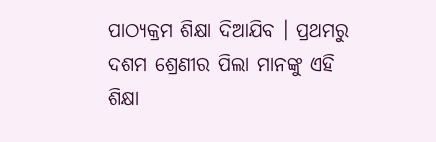ପାଠ୍ୟକ୍ରମ ଶିକ୍ଷା ଦିଆଯିବ । ପ୍ରଥମରୁ ଦଶମ ଶ୍ରେଣୀର ପିଲା ମାନଙ୍କୁ ଏହି ଶିକ୍ଷା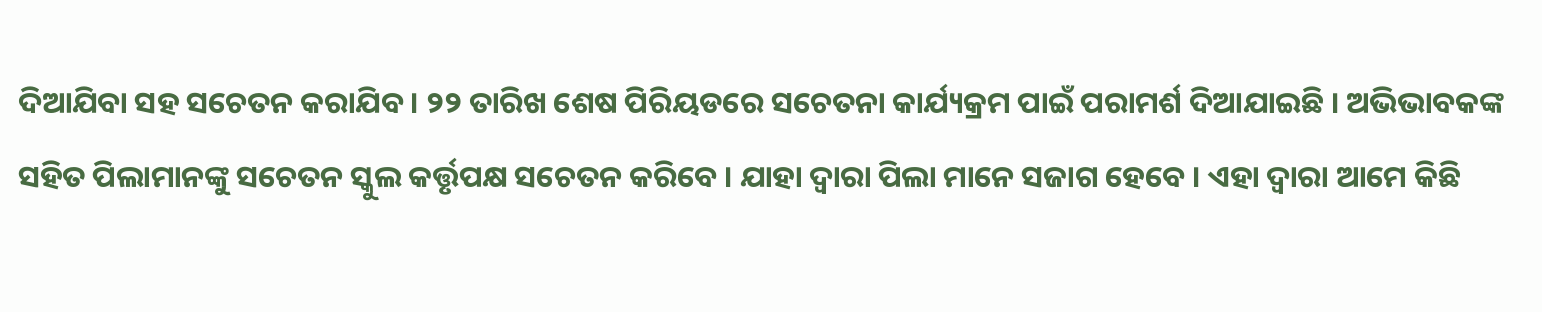ଦିଆଯିବା ସହ ସଚେତନ କରାଯିବ । ୨୨ ତାରିଖ ଶେଷ ପିରିୟଡରେ ସଚେତନା କାର୍ଯ୍ୟକ୍ରମ ପାଇଁ ପରାମର୍ଶ ଦିଆଯାଇଛି । ଅଭିଭାବକଙ୍କ ସହିତ ପିଲାମାନଙ୍କୁ ସଚେତନ ସ୍କୁଲ କର୍ତ୍ତୃପକ୍ଷ ସଚେତନ କରିବେ । ଯାହା ଦ୍ୱାରା ପିଲା ମାନେ ସଜାଗ ହେବେ । ଏହା ଦ୍ୱାରା ଆମେ କିଛି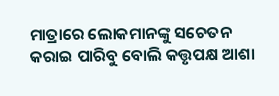ମାତ୍ରାରେ ଲୋକମାନଙ୍କୁ ସଚେତନ କରାଇ ପାରିବୁ ବୋଲି କତ୍ତୃପକ୍ଷ ଆଶା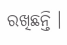ରଖିଛନ୍ତି ।